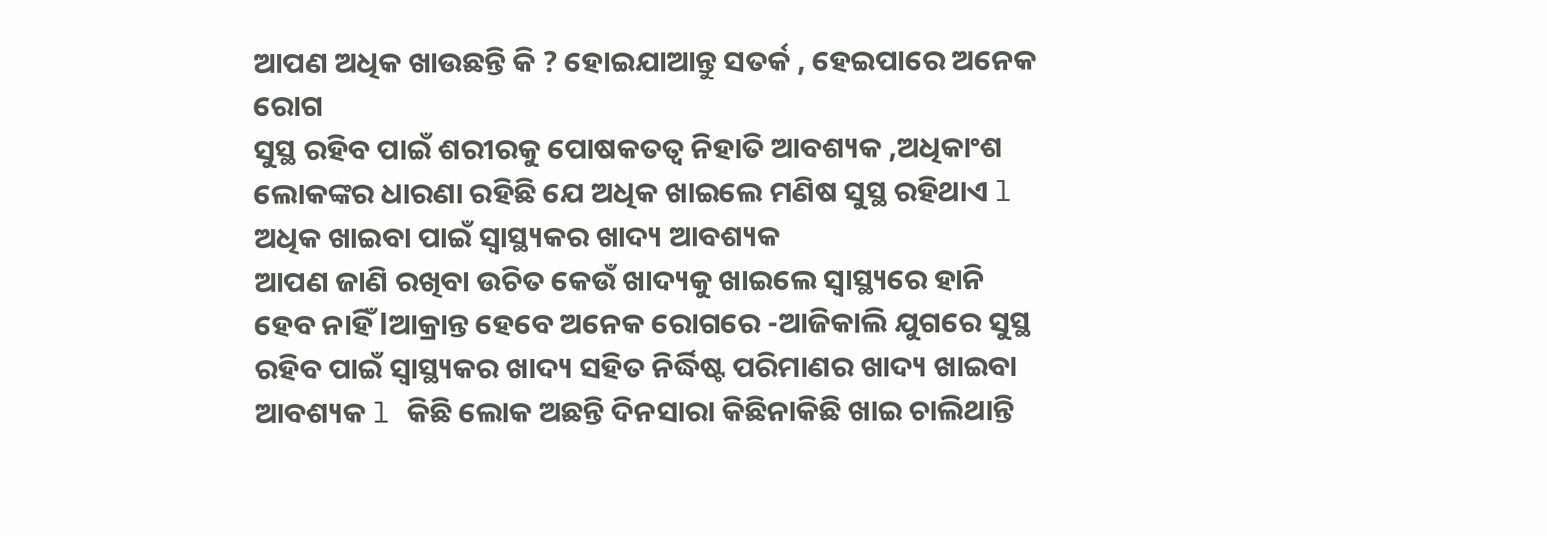ଆପଣ ଅଧିକ ଖାଉଛନ୍ତି କି ? ହୋଇଯାଆନ୍ତୁ ସତର୍କ , ହେଇପାରେ ଅନେକ ରୋଗ
ସୁସ୍ଥ ରହିବ ପାଇଁ ଶରୀରକୁ ପୋଷକତତ୍ୱ ନିହାତି ଆବଶ୍ୟକ ,ଅଧିକାଂଶ ଲୋକଙ୍କର ଧାରଣା ରହିଛି ଯେ ଅଧିକ ଖାଇଲେ ମଣିଷ ସୁସ୍ଥ ରହିଥାଏ l ଅଧିକ ଖାଇବା ପାଇଁ ସ୍ୱାସ୍ଥ୍ୟକର ଖାଦ୍ୟ ଆବଶ୍ୟକ
ଆପଣ ଜାଣି ରଖିବା ଉଚିତ କେଉଁ ଖାଦ୍ୟକୁ ଖାଇଲେ ସ୍ୱାସ୍ଥ୍ୟରେ ହାନି ହେବ ନାହିଁ lଆକ୍ରାନ୍ତ ହେବେ ଅନେକ ରୋଗରେ -ଆଜିକାଲି ଯୁଗରେ ସୁସ୍ଥ ରହିବ ପାଇଁ ସ୍ୱାସ୍ଥ୍ୟକର ଖାଦ୍ୟ ସହିତ ନିର୍ଦ୍ଧିଷ୍ଟ ପରିମାଣର ଖାଦ୍ୟ ଖାଇବା ଆବଶ୍ୟକ l କିଛି ଲୋକ ଅଛନ୍ତି ଦିନସାରା କିଛିନାକିଛି ଖାଇ ଚାଲିଥାନ୍ତି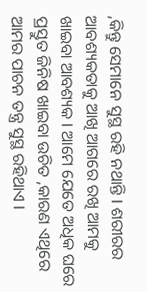,କିନ୍ତୁ ସେମାନେ ସୁସ୍ଥ ରହି ନଥାନ୍ତି l ଶରୀରର ଆବଶ୍ୟକତାକୁ ଆଖି ଆଗରେ ରଖି ଆମକୁ ଖାଇବା ଆବଶ୍ୟକ l ଆମେ ଯେତେ ଅଧିକ ଘରେ ପ୍ରସ୍ତୁତ ଜିନିଷ ଖାଇବା ଉଚିତ ,କାରଣ ଏଥିରେ ଆମର ପାଚନ ତନ୍ତ୍ର ସୁସ୍ଥ ରହିଥାଏ l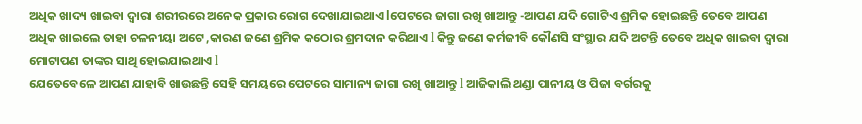ଅଧିକ ଖାଦ୍ୟ ଖାଇବା ଦ୍ୱାରା ଶରୀରରେ ଅନେକ ପ୍ରକାର ରୋଗ ଦେଖାଯାଇଥାଏ lପେଟରେ ଜାଗା ରଖି ଖାଆନ୍ତୁ -ଆପଣ ଯଦି ଗୋଟିଏ ଶ୍ରମିକ ହୋଇଛନ୍ତି ତେବେ ଆପଣ ଅଧିକ ଖାଇଲେ ତାହା ଚଳନୀୟା ଅଟେ ,କାରଣ ଜଣେ ଶ୍ରମିକ କଠୋର ଶ୍ରମଦାନ କରିଥାଏ l କିନ୍ତୁ ଜଣେ କର୍ମଜୀବି କୌଣସି ସଂସ୍ଥାର ଯଦି ଅଟନ୍ତି ତେବେ ଅଧିକ ଖାଇବା ଦ୍ୱାରା ମୋଟାପଣ ତାଙ୍କର ସାଥି ହୋଇଯାଇଥାଏ l
ଯେତେବେଳେ ଆପଣ ଯାହାବି ଖାଉଛନ୍ତି ସେହି ସମୟରେ ପେଟରେ ସାମାନ୍ୟ ଜାଗା ରଖି ଖାଆନ୍ତୁ l ଆଜିକାଲି ଥଣ୍ଡା ପାନୀୟ ଓ ପିଜା ବର୍ଗରକୁ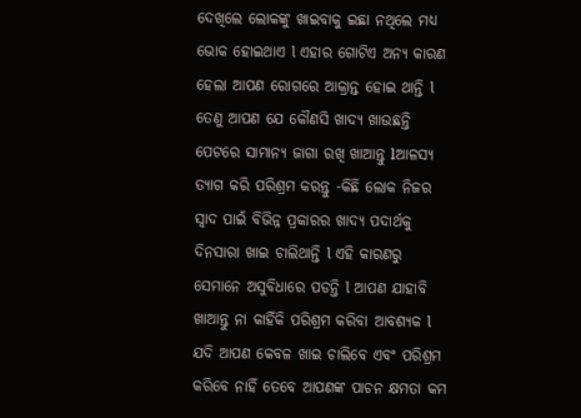ଦେଖିଲେ ଲୋକଙ୍କୁ ଖାଇବାକୁ ଇଛା ନଥିଲେ ମଧ୍ୟ ଭୋକ ହୋଇଥାଏ l ଏହାର ଗୋଟିଏ ଅନ୍ୟ କାରଣ ହେଲା ଆପଣ ରୋଗରେ ଆକ୍ରାନ୍ତ ହୋଇ ଥାନ୍ତି l ତେଣୁ ଆପଣ ଯେ କୌଣସି ଖାଦ୍ୟ ଖାଉଛନ୍ତି ପେଟରେ ସାମାନ୍ୟ ଜାଗା ରଖି ଖାଆନ୍ତୁ lଆଳସ୍ୟ ତ୍ୟାଗ କରି ପରିଶ୍ରମ କରନ୍ତୁ -କିଛି ଲୋକ ନିଜର ସ୍ୱାଦ ପାଇଁ ବିଭିନ୍ନ ପ୍ରକାରର ଖାଦ୍ୟ ପଦାର୍ଥକୁ ଦିନସାରା ଖାଇ ଚାଲିଥାନ୍ତି l ଏହି କାରଣରୁ ସେମାନେ ଅସୁବିଧାରେ ପଡନ୍ତି l ଆପଣ ଯାହାବି ଖାଆନ୍ତୁ ନା କାହିଁକି ପରିଶ୍ରମ କରିବା ଆବଶ୍ୟକ l ଯଦି ଆପଣ କେବଳ ଖାଇ ଚାଲିବେ ଏବଂ ପରିଶ୍ରମ କରିବେ ନାହିଁ ତେବେ ଆପଣଙ୍କ ପାଚନ କ୍ଷମତା କମ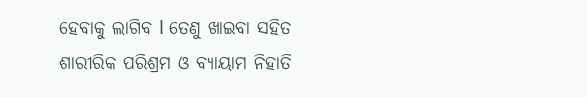ହେବାକୁ ଲାଗିବ l ତେଣୁ ଖାଇବା ସହିତ ଶାରୀରିକ ପରିଶ୍ରମ ଓ ବ୍ୟାୟାମ ନିହାତି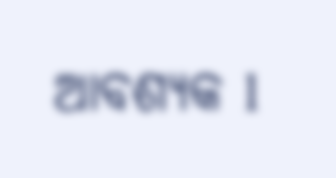ଆବଶ୍ୟକ l